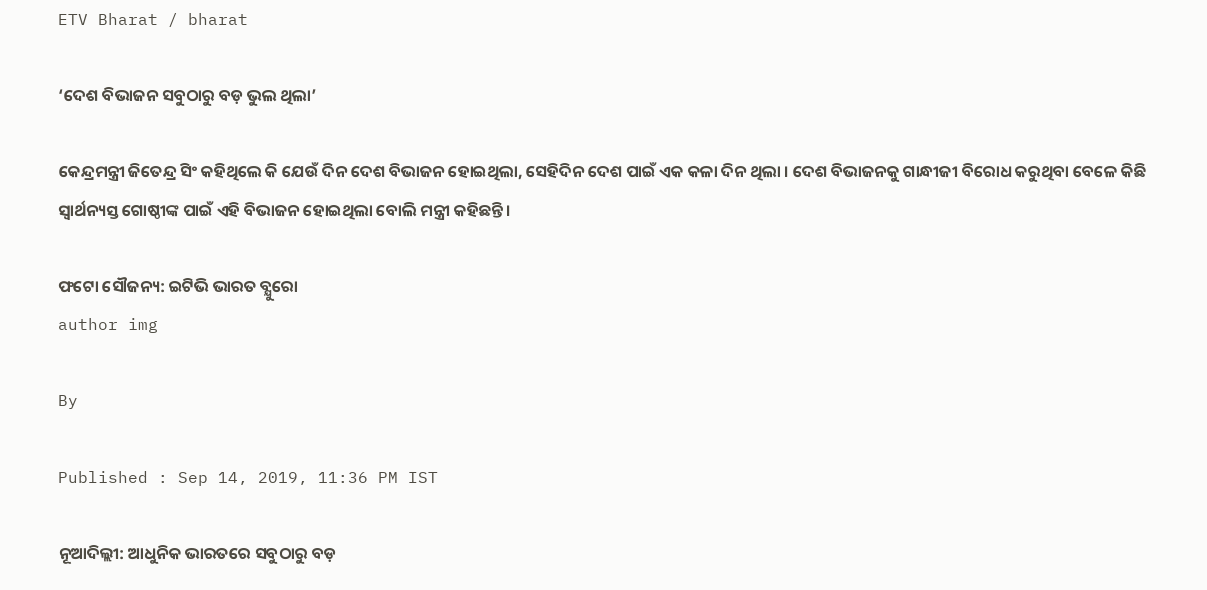ETV Bharat / bharat

‘ଦେଶ ବିଭାଜନ ସବୁଠାରୁ ବଡ଼ ଭୁଲ ଥିଲା’

କେନ୍ଦ୍ରମନ୍ତ୍ରୀ ଜିତେନ୍ଦ୍ର ସିଂ କହିଥିଲେ କି ଯେଉଁ ଦିନ ଦେଶ ବିଭାଜନ ହୋଇଥିଲା, ସେହିଦିନ ଦେଶ ପାଇଁ ଏକ କଳା ଦିନ ଥିଲା । ଦେଶ ବିଭାଜନକୁ ଗାନ୍ଧୀଜୀ ବିରୋଧ କରୁଥିବା ବେଳେ କିଛି ସ୍ବାର୍ଥନ୍ୟସ୍ତ ଗୋଷ୍ଠୀଙ୍କ ପାଇଁ ଏହି ବିଭାଜନ ହୋଇଥିଲା ବୋଲି ମନ୍ତ୍ରୀ କହିଛନ୍ତି ।

ଫଟୋ ସୌଜନ୍ୟ: ଇଟିଭି ଭାରତ ବ୍ଯୁରୋ
author img

By

Published : Sep 14, 2019, 11:36 PM IST

ନୂଆଦିଲ୍ଲୀ: ଆଧୁନିକ ଭାରତରେ ସବୁଠାରୁ ବଡ଼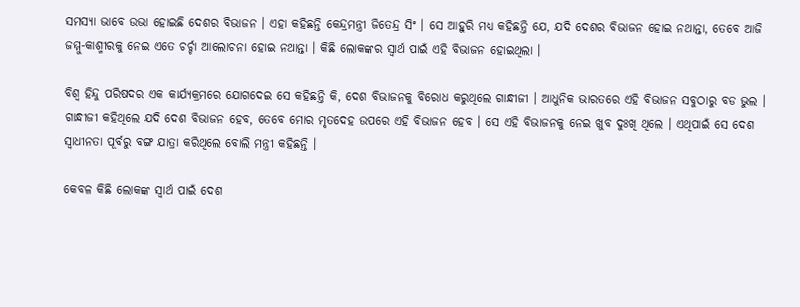ସମସ୍ୟା ଭାବେ ଉଭା ହୋଇଛି ଦେଶର ବିଭାଜନ । ଏହା କହିଛନ୍ତି କେନ୍ଦ୍ରମନ୍ତ୍ରୀ ଜିତେନ୍ଦ୍ର ସିଂ । ସେ ଆହୁରି ମଧ୍ୟ କହିଛନ୍ତି ଯେ, ଯଦି ଦେଶର ବିଭାଜନ ହୋଇ ନଥାନ୍ତା, ତେବେ ଆଜି ଜମ୍ମୁ-କାଶ୍ମୀରକୁ ନେଇ ଏତେ ଚର୍ଚ୍ଚା ଆଲୋଚନା ହୋଇ ନଥାନ୍ତା । କିଛି ଲୋକଙ୍କର ସ୍ବାର୍ଥ ପାଇଁ ଏହି ବିଭାଜନ ହୋଇଥିଲା ।

ବିଶ୍ବ ହିନ୍ଦୁ ପରିଷଦର ଏକ କାର୍ଯ୍ୟକ୍ରମରେ ଯୋଗଦେଇ ସେ କହିଛନ୍ତି କି, ଦେଶ ବିଭାଜନକୁ ବିରୋଧ କରୁଥିଲେ ଗାନ୍ଧୀଜୀ । ଆଧୁନିକ ଭାରତରେ ଏହି ବିଭାଜନ ସବୁଠାରୁ ବଡ ଭୁଲ । ଗାନ୍ଧୀଜୀ କହିଥିଲେ ଯଦି ଦେଶ ବିଭାଜନ ହେବ, ତେବେ ମୋର ମୃତଦେହ ଉପରେ ଏହି ବିଭାଜନ ହେବ । ସେ ଏହି ବିଭାଜନକୁ ନେଇ ଖୁବ ଦୁଃଖି ଥିଲେ । ଏଥିପାଇଁ ସେ ଦେଶ ସ୍ବାଧୀନତା ପୂର୍ବରୁ ବଙ୍ଗ ଯାତ୍ରା କରିଥିଲେ ବୋଲି ମନ୍ତ୍ରୀ କହିଛନ୍ତି ।

କେବଳ କିଛି ଲୋକଙ୍କ ସ୍ବାର୍ଥ ପାଇଁ ଦେଶ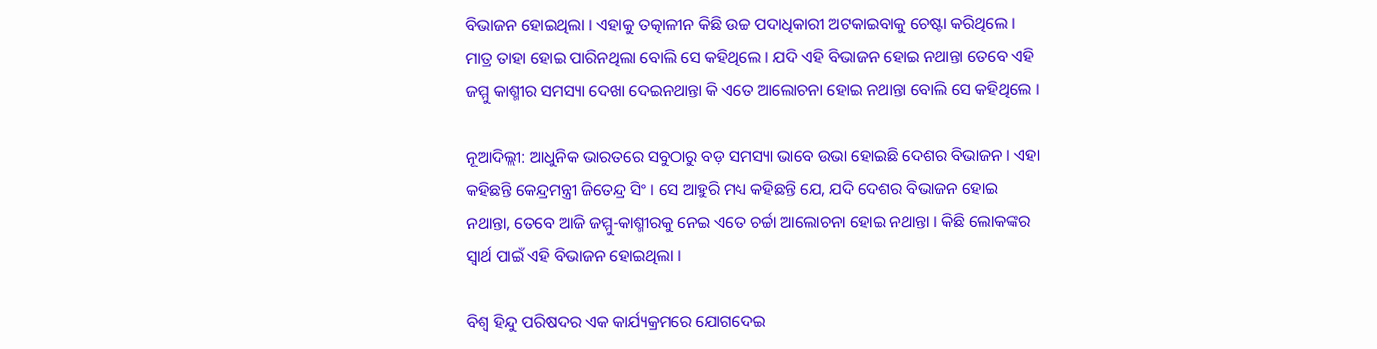ବିଭାଜନ ହୋଇଥିଲା । ଏହାକୁ ତତ୍କାଳୀନ କିଛି ଉଚ୍ଚ ପଦାଧିକାରୀ ଅଟକାଇବାକୁ ଚେଷ୍ଟା କରିଥିଲେ । ମାତ୍ର ତାହା ହୋଇ ପାରିନଥିଲା ବୋଲି ସେ କହିଥିଲେ । ଯଦି ଏହି ବିଭାଜନ ହୋଇ ନଥାନ୍ତା ତେବେ ଏହି ଜମ୍ମୁ କାଶ୍ମୀର ସମସ୍ୟା ଦେଖା ଦେଇନଥାନ୍ତା କି ଏତେ ଆଲୋଚନା ହୋଇ ନଥାନ୍ତା ବୋଲି ସେ କହିଥିଲେ ।

ନୂଆଦିଲ୍ଲୀ: ଆଧୁନିକ ଭାରତରେ ସବୁଠାରୁ ବଡ଼ ସମସ୍ୟା ଭାବେ ଉଭା ହୋଇଛି ଦେଶର ବିଭାଜନ । ଏହା କହିଛନ୍ତି କେନ୍ଦ୍ରମନ୍ତ୍ରୀ ଜିତେନ୍ଦ୍ର ସିଂ । ସେ ଆହୁରି ମଧ୍ୟ କହିଛନ୍ତି ଯେ, ଯଦି ଦେଶର ବିଭାଜନ ହୋଇ ନଥାନ୍ତା, ତେବେ ଆଜି ଜମ୍ମୁ-କାଶ୍ମୀରକୁ ନେଇ ଏତେ ଚର୍ଚ୍ଚା ଆଲୋଚନା ହୋଇ ନଥାନ୍ତା । କିଛି ଲୋକଙ୍କର ସ୍ବାର୍ଥ ପାଇଁ ଏହି ବିଭାଜନ ହୋଇଥିଲା ।

ବିଶ୍ବ ହିନ୍ଦୁ ପରିଷଦର ଏକ କାର୍ଯ୍ୟକ୍ରମରେ ଯୋଗଦେଇ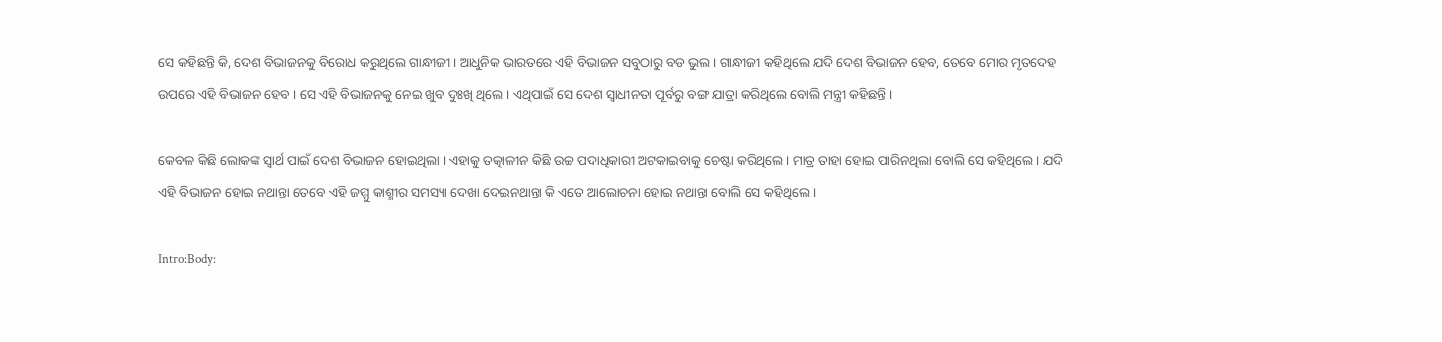ସେ କହିଛନ୍ତି କି, ଦେଶ ବିଭାଜନକୁ ବିରୋଧ କରୁଥିଲେ ଗାନ୍ଧୀଜୀ । ଆଧୁନିକ ଭାରତରେ ଏହି ବିଭାଜନ ସବୁଠାରୁ ବଡ ଭୁଲ । ଗାନ୍ଧୀଜୀ କହିଥିଲେ ଯଦି ଦେଶ ବିଭାଜନ ହେବ, ତେବେ ମୋର ମୃତଦେହ ଉପରେ ଏହି ବିଭାଜନ ହେବ । ସେ ଏହି ବିଭାଜନକୁ ନେଇ ଖୁବ ଦୁଃଖି ଥିଲେ । ଏଥିପାଇଁ ସେ ଦେଶ ସ୍ବାଧୀନତା ପୂର୍ବରୁ ବଙ୍ଗ ଯାତ୍ରା କରିଥିଲେ ବୋଲି ମନ୍ତ୍ରୀ କହିଛନ୍ତି ।

କେବଳ କିଛି ଲୋକଙ୍କ ସ୍ବାର୍ଥ ପାଇଁ ଦେଶ ବିଭାଜନ ହୋଇଥିଲା । ଏହାକୁ ତତ୍କାଳୀନ କିଛି ଉଚ୍ଚ ପଦାଧିକାରୀ ଅଟକାଇବାକୁ ଚେଷ୍ଟା କରିଥିଲେ । ମାତ୍ର ତାହା ହୋଇ ପାରିନଥିଲା ବୋଲି ସେ କହିଥିଲେ । ଯଦି ଏହି ବିଭାଜନ ହୋଇ ନଥାନ୍ତା ତେବେ ଏହି ଜମ୍ମୁ କାଶ୍ମୀର ସମସ୍ୟା ଦେଖା ଦେଇନଥାନ୍ତା କି ଏତେ ଆଲୋଚନା ହୋଇ ନଥାନ୍ତା ବୋଲି ସେ କହିଥିଲେ ।

Intro:Body: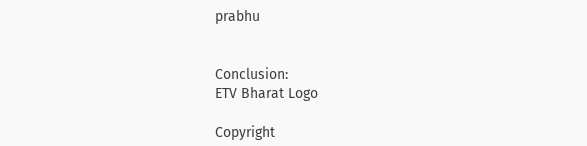prabhu


Conclusion:
ETV Bharat Logo

Copyright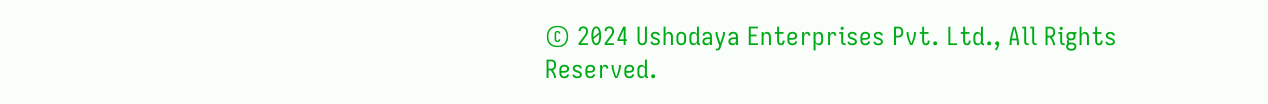© 2024 Ushodaya Enterprises Pvt. Ltd., All Rights Reserved.